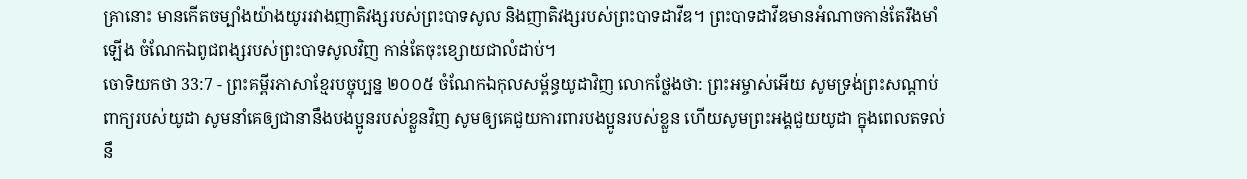គ្រានោះ មានកើតចម្បាំងយ៉ាងយូររវាងញាតិវង្សរបស់ព្រះបាទសូល និងញាតិវង្សរបស់ព្រះបាទដាវីឌ។ ព្រះបាទដាវីឌមានអំណាចកាន់តែរឹងមាំឡើង ចំណែកឯពូជពង្សរបស់ព្រះបាទសូលវិញ កាន់តែចុះខ្សោយជាលំដាប់។
ចោទិយកថា 33:7 - ព្រះគម្ពីរភាសាខ្មែរបច្ចុប្បន្ន ២០០៥ ចំណែកឯកុលសម្ព័ន្ធយូដាវិញ លោកថ្លែងថា: ព្រះអម្ចាស់អើយ សូមទ្រង់ព្រះសណ្ដាប់ពាក្យរបស់យូដា សូមនាំគេឲ្យជានានឹងបងប្អូនរបស់ខ្លួនវិញ សូមឲ្យគេជួយការពារបងប្អូនរបស់ខ្លួន ហើយសូមព្រះអង្គជួយយូដា ក្នុងពេលតទល់នឹ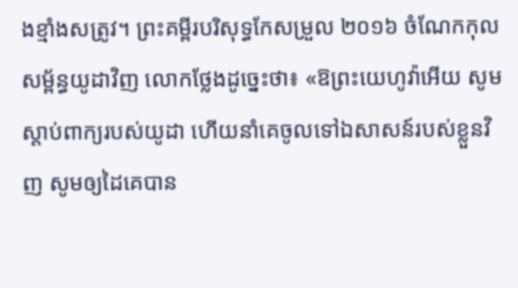ងខ្មាំងសត្រូវ។ ព្រះគម្ពីរបរិសុទ្ធកែសម្រួល ២០១៦ ចំណែកកុលសម្ព័ន្ធយូដាវិញ លោកថ្លែងដូច្នេះថា៖ «ឱព្រះយេហូវ៉ាអើយ សូមស្តាប់ពាក្យរបស់យូដា ហើយនាំគេចូលទៅឯសាសន៍របស់ខ្លួនវិញ សូមឲ្យដៃគេបាន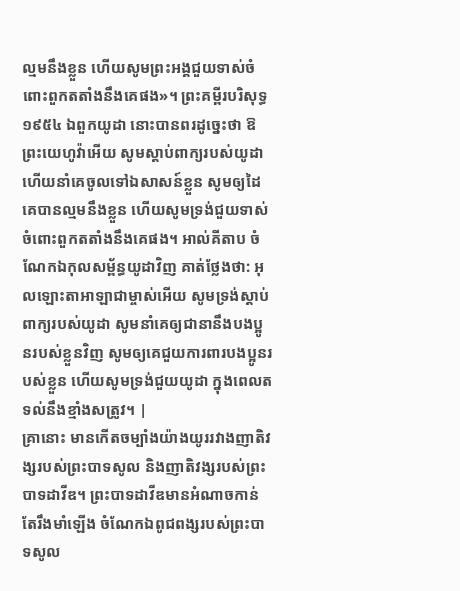ល្មមនឹងខ្លួន ហើយសូមព្រះអង្គជួយទាស់ចំពោះពួកតតាំងនឹងគេផង»។ ព្រះគម្ពីរបរិសុទ្ធ ១៩៥៤ ឯពួកយូដា នោះបានពរដូច្នេះថា ឱព្រះយេហូវ៉ាអើយ សូមស្តាប់ពាក្យរបស់យូដា ហើយនាំគេចូលទៅឯសាសន៍ខ្លួន សូមឲ្យដៃគេបានល្មមនឹងខ្លួន ហើយសូមទ្រង់ជួយទាស់ចំពោះពួកតតាំងនឹងគេផង។ អាល់គីតាប ចំណែកឯកុលសម្ព័ន្ធយូដាវិញ គាត់ថ្លែងថា: អុលឡោះតាអាឡាជាម្ចាស់អើយ សូមទ្រង់ស្តាប់ពាក្យរបស់យូដា សូមនាំគេឲ្យជានានឹងបងប្អូនរបស់ខ្លួនវិញ សូមឲ្យគេជួយការពារបងប្អូនរបស់ខ្លួន ហើយសូមទ្រង់ជួយយូដា ក្នុងពេលតទល់នឹងខ្មាំងសត្រូវ។ |
គ្រានោះ មានកើតចម្បាំងយ៉ាងយូររវាងញាតិវង្សរបស់ព្រះបាទសូល និងញាតិវង្សរបស់ព្រះបាទដាវីឌ។ ព្រះបាទដាវីឌមានអំណាចកាន់តែរឹងមាំឡើង ចំណែកឯពូជពង្សរបស់ព្រះបាទសូល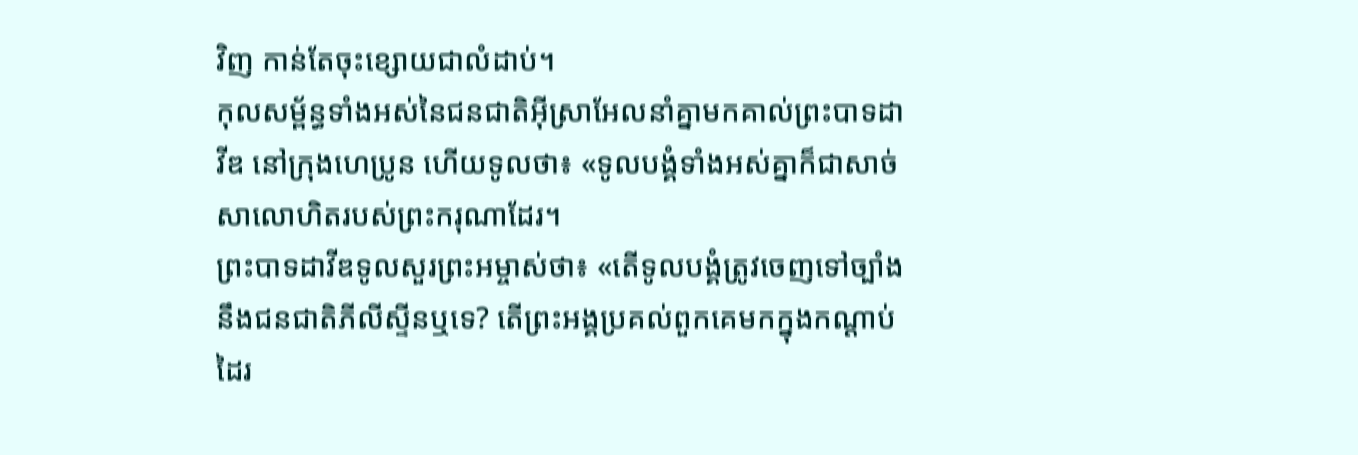វិញ កាន់តែចុះខ្សោយជាលំដាប់។
កុលសម្ព័ន្ធទាំងអស់នៃជនជាតិអ៊ីស្រាអែលនាំគ្នាមកគាល់ព្រះបាទដាវីឌ នៅក្រុងហេប្រូន ហើយទូលថា៖ «ទូលបង្គំទាំងអស់គ្នាក៏ជាសាច់សាលោហិតរបស់ព្រះករុណាដែរ។
ព្រះបាទដាវីឌទូលសួរព្រះអម្ចាស់ថា៖ «តើទូលបង្គំត្រូវចេញទៅច្បាំងនឹងជនជាតិភីលីស្ទីនឬទេ? តើព្រះអង្គប្រគល់ពួកគេមកក្នុងកណ្ដាប់ដៃរ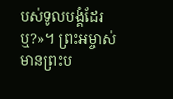បស់ទូលបង្គំដែរឬ?»។ ព្រះអម្ចាស់មានព្រះប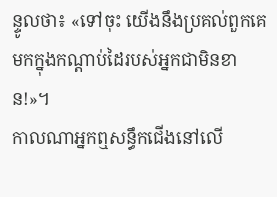ន្ទូលថា៖ «ទៅចុះ យើងនឹងប្រគល់ពួកគេមកក្នុងកណ្ដាប់ដៃរបស់អ្នកជាមិនខាន!»។
កាលណាអ្នកឮសន្ធឹកជើងនៅលើ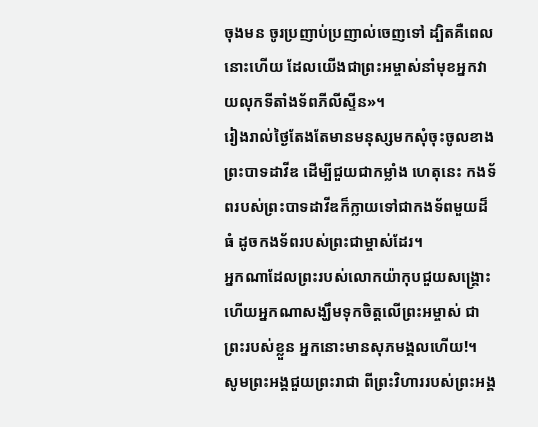ចុងមន ចូរប្រញាប់ប្រញាល់ចេញទៅ ដ្បិតគឺពេលនោះហើយ ដែលយើងជាព្រះអម្ចាស់នាំមុខអ្នកវាយលុកទីតាំងទ័ពភីលីស្ទីន»។
រៀងរាល់ថ្ងៃតែងតែមានមនុស្សមកសុំចុះចូលខាងព្រះបាទដាវីឌ ដើម្បីជួយជាកម្លាំង ហេតុនេះ កងទ័ពរបស់ព្រះបាទដាវីឌក៏ក្លាយទៅជាកងទ័ពមួយដ៏ធំ ដូចកងទ័ពរបស់ព្រះជាម្ចាស់ដែរ។
អ្នកណាដែលព្រះរបស់លោកយ៉ាកុបជួយសង្គ្រោះ ហើយអ្នកណាសង្ឃឹមទុកចិត្តលើព្រះអម្ចាស់ ជាព្រះរបស់ខ្លួន អ្នកនោះមានសុភមង្គលហើយ!។
សូមព្រះអង្គជួយព្រះរាជា ពីព្រះវិហាររបស់ព្រះអង្គ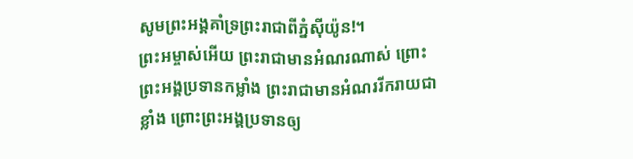សូមព្រះអង្គគាំទ្រព្រះរាជាពីភ្នំស៊ីយ៉ូន!។
ព្រះអម្ចាស់អើយ ព្រះរាជាមានអំណរណាស់ ព្រោះព្រះអង្គប្រទានកម្លាំង ព្រះរាជាមានអំណររីករាយជាខ្លាំង ព្រោះព្រះអង្គប្រទានឲ្យ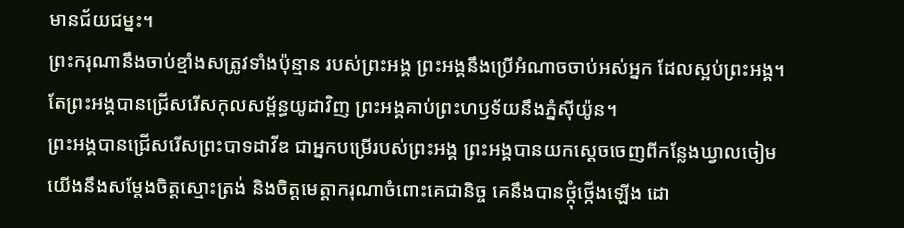មានជ័យជម្នះ។
ព្រះករុណានឹងចាប់ខ្មាំងសត្រូវទាំងប៉ុន្មាន របស់ព្រះអង្គ ព្រះអង្គនឹងប្រើអំណាចចាប់អស់អ្នក ដែលស្អប់ព្រះអង្គ។
តែព្រះអង្គបានជ្រើសរើសកុលសម្ព័ន្ធយូដាវិញ ព្រះអង្គគាប់ព្រះហឫទ័យនឹងភ្នំស៊ីយ៉ូន។
ព្រះអង្គបានជ្រើសរើសព្រះបាទដាវីឌ ជាអ្នកបម្រើរបស់ព្រះអង្គ ព្រះអង្គបានយកស្ដេចចេញពីកន្លែងឃ្វាលចៀម
យើងនឹងសម្តែងចិត្តស្មោះត្រង់ និងចិត្តមេត្តាករុណាចំពោះគេជានិច្ច គេនឹងបានថ្កុំថ្កើងឡើង ដោ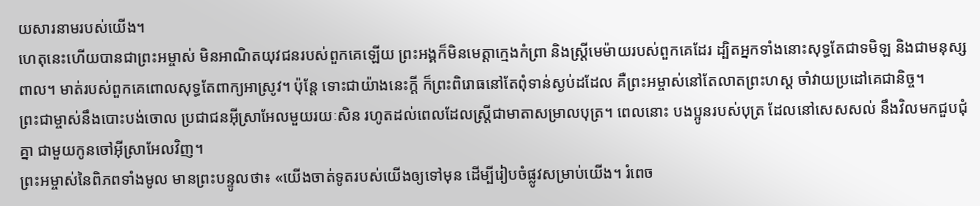យសារនាមរបស់យើង។
ហេតុនេះហើយបានជាព្រះអម្ចាស់ មិនអាណិតយុវជនរបស់ពួកគេឡើយ ព្រះអង្គក៏មិនមេត្តាក្មេងកំព្រា និងស្ត្រីមេម៉ាយរបស់ពួកគេដែរ ដ្បិតអ្នកទាំងនោះសុទ្ធតែជាទមិឡ និងជាមនុស្សពាល។ មាត់របស់ពួកគេពោលសុទ្ធតែពាក្យអាស្រូវ។ ប៉ុន្តែ ទោះជាយ៉ាងនេះក្ដី ក៏ព្រះពិរោធនៅតែពុំទាន់ស្ងប់ដដែល គឺព្រះអម្ចាស់នៅតែលាតព្រះហស្ដ ចាំវាយប្រដៅគេជានិច្ច។
ព្រះជាម្ចាស់នឹងបោះបង់ចោល ប្រជាជនអ៊ីស្រាអែលមួយរយៈសិន រហូតដល់ពេលដែលស្ត្រីជាមាតាសម្រាលបុត្រ។ ពេលនោះ បងប្អូនរបស់បុត្រ ដែលនៅសេសសល់ នឹងវិលមកជួបជុំគ្នា ជាមួយកូនចៅអ៊ីស្រាអែលវិញ។
ព្រះអម្ចាស់នៃពិភពទាំងមូល មានព្រះបន្ទូលថា៖ «យើងចាត់ទូតរបស់យើងឲ្យទៅមុន ដើម្បីរៀបចំផ្លូវសម្រាប់យើង។ រំពេច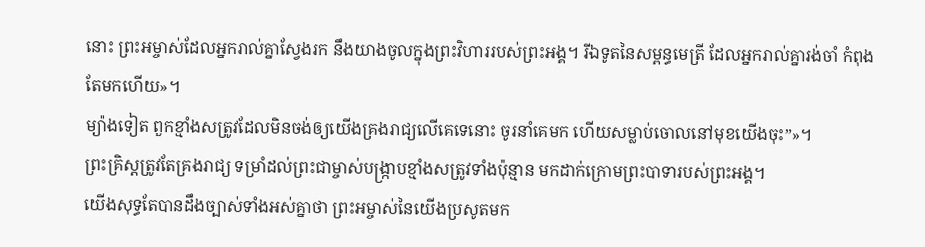នោះ ព្រះអម្ចាស់ដែលអ្នករាល់គ្នាស្វែងរក នឹងយាងចូលក្នុងព្រះវិហាររបស់ព្រះអង្គ។ រីឯទូតនៃសម្ពន្ធមេត្រី ដែលអ្នករាល់គ្នារង់ចាំ កំពុងតែមកហើយ»។
ម្យ៉ាងទៀត ពួកខ្មាំងសត្រូវដែលមិនចង់ឲ្យយើងគ្រងរាជ្យលើគេទេនោះ ចូរនាំគេមក ហើយសម្លាប់ចោលនៅមុខយើងចុះ”»។
ព្រះគ្រិស្តត្រូវតែគ្រងរាជ្យ ទម្រាំដល់ព្រះជាម្ចាស់បង្ក្រាបខ្មាំងសត្រូវទាំងប៉ុន្មាន មកដាក់ក្រោមព្រះបាទារបស់ព្រះអង្គ។
យើងសុទ្ធតែបានដឹងច្បាស់ទាំងអស់គ្នាថា ព្រះអម្ចាស់នៃយើងប្រសូតមក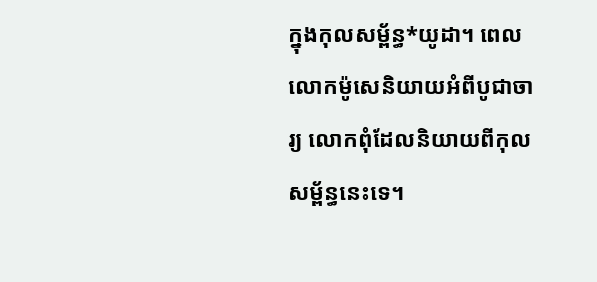ក្នុងកុលសម្ព័ន្ធ*យូដា។ ពេលលោកម៉ូសេនិយាយអំពីបូជាចារ្យ លោកពុំដែលនិយាយពីកុលសម្ព័ន្ធនេះទេ។